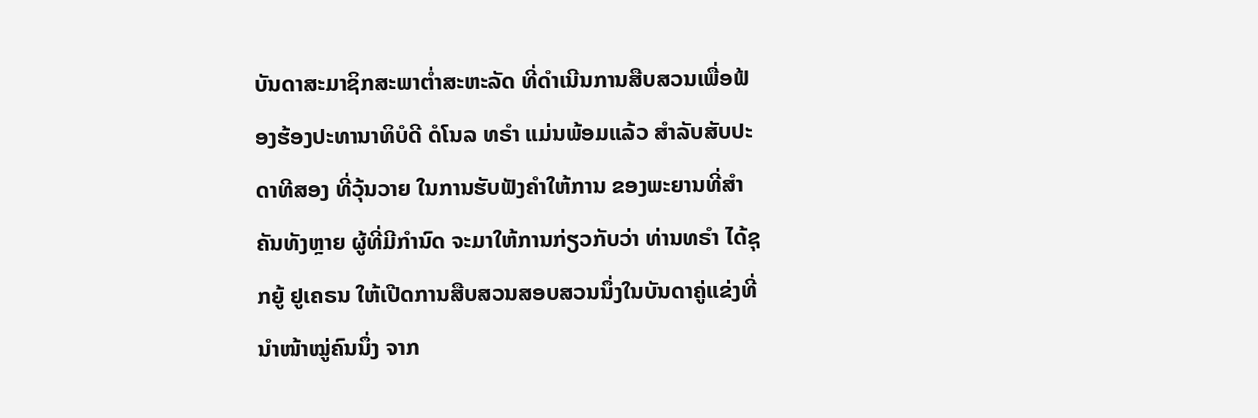ບັນດາສະມາຊິກສະພາຕ່ຳສະຫະລັດ ທີ່ດຳເນີນການສືບສວນເພື່ອຟ້ອງຮ້ອງປະທານາທິບໍດີ ດໍໂນລ ທຣຳ ແມ່ນພ້ອມແລ້ວ ສຳລັບສັບປະດາທີສອງ ທີ່ວຸ້ນວາຍ ໃນການຮັບຟັງຄຳໃຫ້ການ ຂອງພະຍານທີ່ສຳຄັນທັງຫຼາຍ ຜູ້ທີ່ມີກຳນົດ ຈະມາໃຫ້ການກ່ຽວກັບວ່າ ທ່ານທຣຳ ໄດ້ຊຸກຍູ້ ຢູເຄຣນ ໃຫ້ເປີດການສືບສວນສອບສວນນຶ່ງໃນບັນດາຄູ່ແຂ່ງທີ່ນຳໜ້າໝູ່ຄົນນຶ່ງ ຈາກ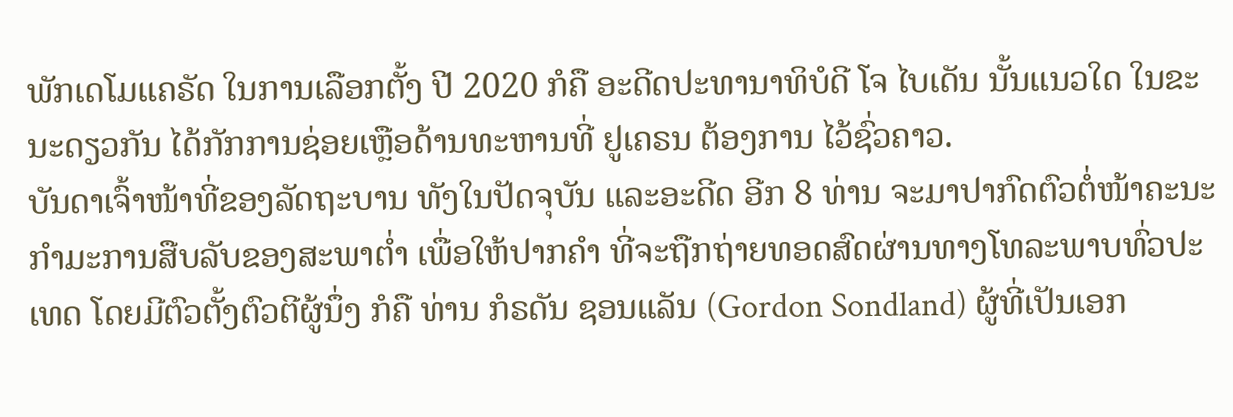ພັກເດໂມແຄຣັດ ໃນການເລືອກຕັ້ງ ປີ 2020 ກໍຄື ອະດີດປະທານາທິບໍດີ ໂຈ ໄບເດັນ ນັ້ນແນວໃດ ໃນຂະນະດຽວກັນ ໄດ້ກັກການຊ່ອຍເຫຼືອດ້ານທະຫານທີ່ ຢູເຄຣນ ຕ້ອງການ ໄວ້ຊົ່ວຄາວ.
ບັນດາເຈົ້າໜ້າທີ່ຂອງລັດຖະບານ ທັງໃນປັດຈຸບັນ ແລະອະດີດ ອີກ 8 ທ່ານ ຈະມາປາກົດຕົວຕໍ່ໜ້າຄະນະກຳມະການສືບລັບຂອງສະພາຕ່ຳ ເພື່ອໃຫ້ປາກຄຳ ທີ່ຈະຖືກຖ່າຍທອດສົດຜ່ານທາງໂທລະພາບທົ່ວປະເທດ ໂດຍມີຕົວຕັ້ງຕົວຕີຜູ້ນຶ່ງ ກໍຄື ທ່ານ ກໍຣດັນ ຊອນແລັນ (Gordon Sondland) ຜູ້ທີ່ເປັນເອກ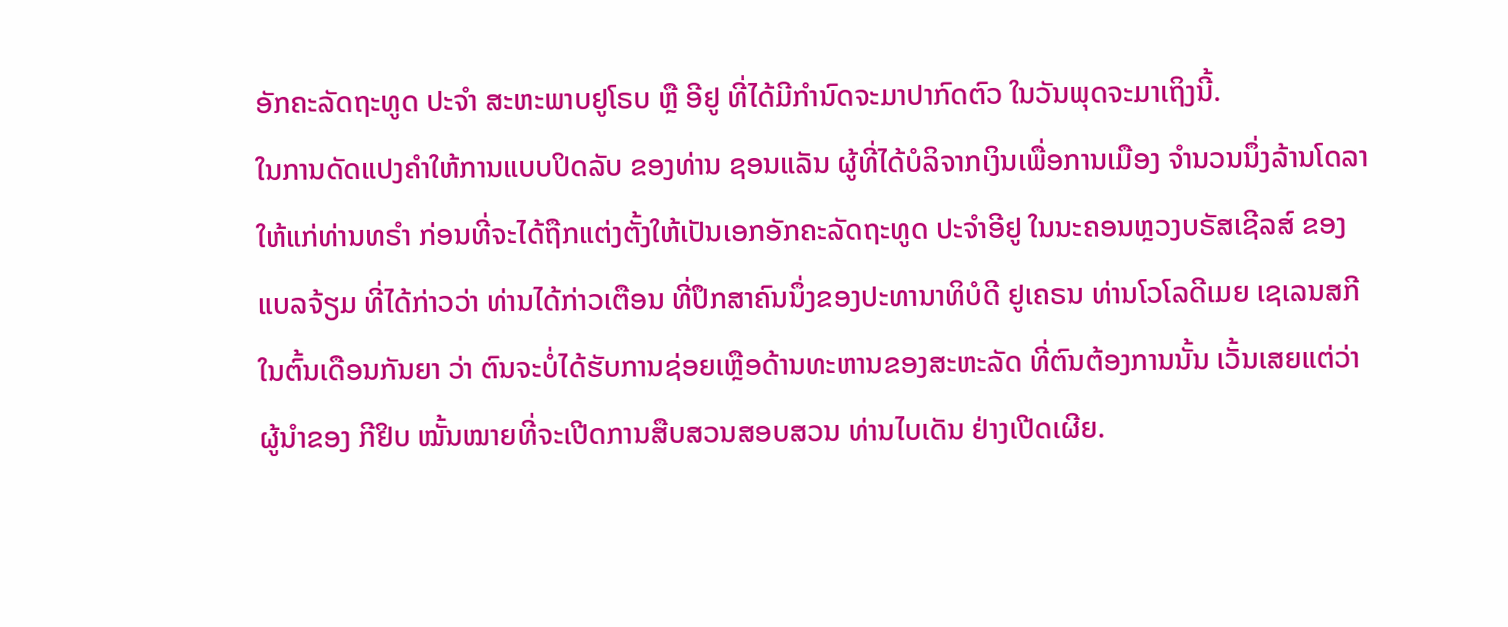ອັກຄະລັດຖະທູດ ປະຈຳ ສະຫະພາບຢູໂຣບ ຫຼື ອີຢູ ທີ່ໄດ້ມີກຳນົດຈະມາປາກົດຕົວ ໃນວັນພຸດຈະມາເຖິງນີ້.
ໃນການດັດແປງຄຳໃຫ້ການແບບປິດລັບ ຂອງທ່ານ ຊອນແລັນ ຜູ້ທີ່ໄດ້ບໍລິຈາກເງິນເພື່ອການເມືອງ ຈຳນວນນຶ່ງລ້ານໂດລາ ໃຫ້ແກ່ທ່ານທຣຳ ກ່ອນທີ່ຈະໄດ້ຖືກແຕ່ງຕັ້ງໃຫ້ເປັນເອກອັກຄະລັດຖະທູດ ປະຈຳອີຢູ ໃນນະຄອນຫຼວງບຣັສເຊີລສ໌ ຂອງແບລຈ້ຽມ ທີ່ໄດ້ກ່າວວ່າ ທ່ານໄດ້ກ່າວເຕືອນ ທີ່ປຶກສາຄົນນຶ່ງຂອງປະທານາທິບໍດີ ຢູເຄຣນ ທ່ານໂວໂລດີເມຍ ເຊເລນສກີ ໃນຕົ້ນເດືອນກັນຍາ ວ່າ ຕົນຈະບໍ່ໄດ້ຮັບການຊ່ອຍເຫຼືອດ້ານທະຫານຂອງສະຫະລັດ ທີ່ຕົນຕ້ອງການນັ້ນ ເວັ້ນເສຍແຕ່ວ່າ ຜູ້ນຳຂອງ ກີຢິບ ໝັ້ນໝາຍທີ່ຈະເປີດການສືບສວນສອບສວນ ທ່ານໄບເດັນ ຢ່າງເປີດເຜີຍ.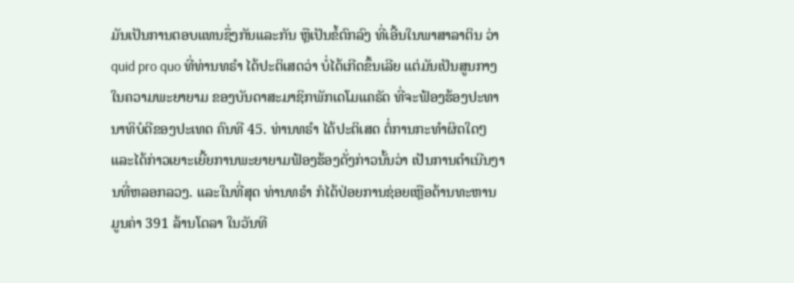ມັນເປັນການຕອບແທນຊຶ່ງກັນແລະກັນ ຫຼືເປັນຂໍ້ຕົກລົງ ທີ່ເອີ້ນໃນພາສາລາຕິນ ວ່າ quid pro quo ທີ່ທ່ານທຣຳ ໄດ້ປະຕິເສດວ່າ ບໍ່ໄດ້ເກີດຂຶ້ນເລີຍ ແຕ່ມັນເປັນສູນກາງໃນຄວາມພະຍາຍາມ ຂອງບັນດາສະມາຊິກພັກເດໂມແຄຣັດ ທີ່ຈະຟ້ອງຮ້ອງປະທານາທິບໍດີຂອງປະເທດ ຄົນທີ 45. ທ່ານທຣຳ ໄດ້ປະຕິເສດ ຕໍ່ການກະທຳຜິດໃດໆ ແລະໄດ້ກ່າວເຍາະເຍີ້ຍການພະຍາຍາມຟ້ອງຮ້ອງດັ່ງກ່າວນັ້ນວ່າ ເປັນການດຳເນີນງານທີ່ຫລອກລວງ. ແລະໃນທີ່ສຸດ ທ່ານທຣຳ ກໍໄດ້ປ່ອຍການຊ່ອຍເຫຼືອດ້ານທະຫານ ມູນຄ່າ 391 ລ້ານໂດລາ ໃນວັນທີ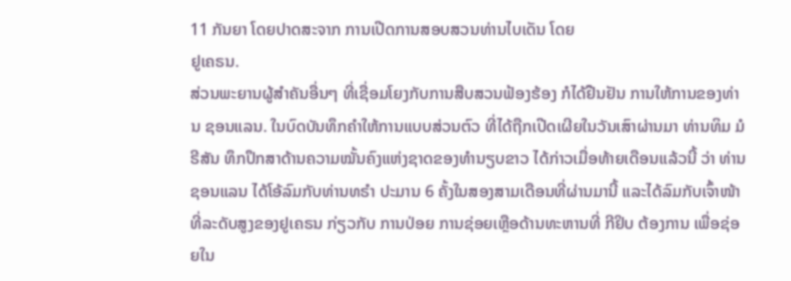11 ກັນຍາ ໂດຍປາດສະຈາກ ການເປີດການສອບສວນທ່ານໄບເດັນ ໂດຍ
ຢູເຄຣນ.
ສ່ວນພະຍານຜູ້ສຳຄັນອື່ນໆ ທີ່ເຊື່ອມໂຍງກັບການສືບສວນຟ້ອງຮ້ອງ ກໍໄດ້ຢືນຢັນ ການໃຫ້ການຂອງທ່ານ ຊອນແລນ. ໃນບົດບັນທຶກຄຳໃຫ້ການແບບສ່ວນຕົວ ທີ່ໄດ້ຖືກເປີດເຜີຍໃນວັນເສົາຜ່ານມາ ທ່ານທິມ ມໍຣີສັນ ທຶກປຶກສາດ້ານຄວາມໝັ້ນຄົງແຫ່ງຊາດຂອງທຳນຽບຂາວ ໄດ້ກ່າວເມື່ອທ້າຍເດືອນແລ້ວນີ້ ວ່າ ທ່ານຊອນແລນ ໄດ້ໂອ້ລົມກັບທ່ານທຣຳ ປະມານ 6 ຄັ້ງໃນສອງສາມເດືອນທີ່ຜ່ານມານີ້ ແລະໄດ້ລົມກັບເຈົ້າໜ້າທີ່ລະດັບສູງຂອງຢູເຄຣນ ກ່ຽວກັບ ການປ່ອຍ ການຊ່ອຍເຫຼືອດ້ານທະຫານທີ່ ກີຢິບ ຕ້ອງການ ເພື່ອຊ່ອຍໃນ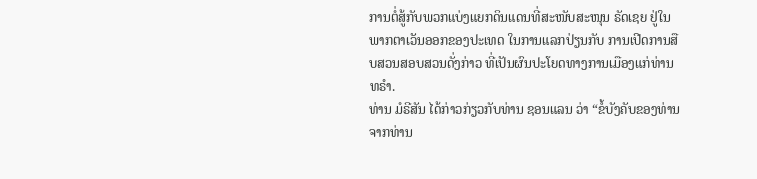ການຕໍ່ສູ້ກັບພວກແບ່ງແຍກດິນແດນທີ່ສະໜັບສະໜຸນ ຣັດເຊຍ ຢູ່ໃນພາກຕາເວັນອອກຂອງປະເທດ ໃນການແລກປ່ຽນກັບ ການເປີດການສືບສວນສອບສວນດັ່ງກ່າວ ທີ່ເປັນຜົນປະໂຍດທາງການເມືອງແກ່ທ່ານ ທຣຳ.
ທ່ານ ມໍຣີສັນ ໄດ້ກ່າວກ່ຽວກັບທ່ານ ຊອນແລນ ວ່າ “ຂໍ້ບັງຄັບຂອງທ່ານ ຈາກທ່ານ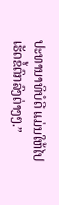ປະທານາທິບໍດີ ແມ່ນໃຫ້ໄປເຮັດຂໍ້ຕົກລົງຕ່າງໆ.”